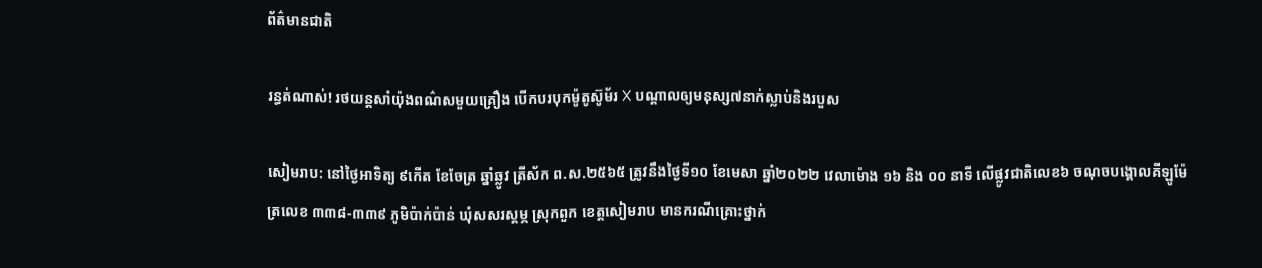ព័ត៌មានជាតិ

រន្ធត់ណាស់! រថយន្តសាំយ៉ុងពណ៌សមួយគ្រឿង បើកបរបុកម៉ូតូស៊ូម័រ X បណ្តាលឲ្យមនុស្ស៧នាក់ស្លាប់និងរបួស

សៀមរាប: នៅថ្ងៃអាទិត្យ ៩កើត ខែចែត្រ ឆ្នាំឆ្លូវ ត្រីស័ក ព.ស.២៥៦៥ ត្រូវនឹងថ្ងៃទី១០ ខែមេសា ឆ្នាំ២០២២ វេលាម៉ោង ១៦ និង ០០ នាទី លើផ្លូវជាតិលេខ៦ ចណុចបង្គោលគីឡូម៉ែត្រលេខ ៣៣៨-៣៣៩ ភូមិប៉ាក់ប៉ាន់ ឃុំសសរស្តម្ភ ស្រុកពួក ខេត្តសៀមរាប មានករណីគ្រោះថ្នាក់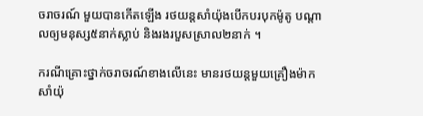ចរាចរណ៍ មួយបានកើតឡើង រថយន្តសាំយ៉ុងបើកបរបុកម៉ូតូ បណ្តាលឲ្យមនុស្ស៥នាក់ស្លាប់ និងរងរបួសស្រាល២នាក់ ។

ករណីគ្រោះថ្នាក់ចរាចរណ៍ខាងលើនេះ មានរថយន្តមួយគ្រឿងម៉ាកសាំយ៉ុ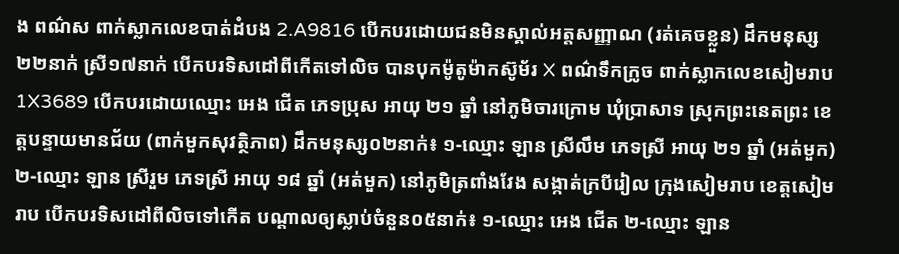ង ពណ៌ស ពាក់ស្លាកលេខបាត់ដំបង 2.A9816 បើកបរដោយជនមិនស្គាល់អត្តសញ្ញាណ (រត់គេចខ្លួន) ដឹកមនុស្ស២២នាក់ ស្រី១៧នាក់ បើកបរទិសដៅពីកើតទៅលិច បានបុកម៉ូតូម៉ាកស៊ូម័រ X ពណ៌ទឹកក្រូច ពាក់ស្លាកលេខសៀមរាប 1X3689 បើកបរដោយឈ្មោះ អេង ជើត ភេទប្រុស អាយុ ២១ ឆ្នាំ នៅភូមិចារក្រោម ឃុំប្រាសាទ ស្រុកព្រះនេតព្រះ ខេត្តបន្ទាយមានជ័យ (ពាក់មួកសុវត្ថិភាព) ដឹកមនុស្ស០២នាក់៖ ១-ឈ្មោះ ឡាន ស្រីលឹម ភេទស្រី អាយុ ២១ ឆ្នាំ (អត់មួក) ២-ឈ្មោះ ឡាន ស្រីរួម ភេទស្រី អាយុ ១៨ ឆ្នាំ (អត់មួក) នៅភូមិត្រពាំងវែង សង្កាត់ក្របីរៀល ក្រុងសៀមរាប ខេត្តសៀមរាប បើកបរទិសដៅពីលិចទៅកើត បណ្តាលឲ្យស្លាប់ចំនួន០៥នាក់៖ ១-ឈ្មោះ អេង ជើត ២-ឈ្មោះ ឡាន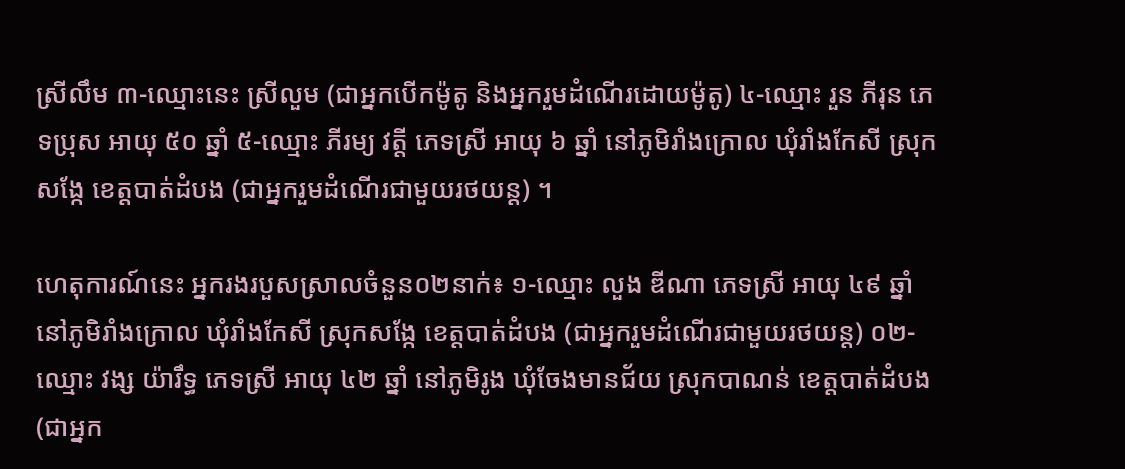ស្រីលឹម ៣-ឈ្មោះនេះ ស្រីលួម (ជាអ្នកបើកម៉ូតូ និងអ្នករួមដំណើរដោយម៉ូតូ) ៤-ឈ្មោះ រួន ភីរុន ភេទប្រុស អាយុ ៥០ ឆ្នាំ ៥-ឈ្មោះ ភីរម្យ វត្តី ភេទស្រី អាយុ ៦ ឆ្នាំ នៅភូមិរាំងក្រោល ឃុំរាំងកែសី ស្រុកសង្កែ ខេត្តបាត់ដំបង (ជាអ្នករួមដំណើរជាមួយរថយន្ត) ។

ហេតុការណ៍នេះ អ្នករងរបួសស្រាលចំនួន០២នាក់៖ ១-ឈ្មោះ លួង ឌីណា ភេទស្រី អាយុ ៤៩ ឆ្នាំ នៅភូមិរាំងក្រោល ឃុំរាំងកែសី ស្រុកសង្កែ ខេត្តបាត់ដំបង (ជាអ្នករួមដំណើរជាមួយរថយន្ត) ០២-ឈ្មោះ វង្ស យ៉ារឹទ្ធ ភេទស្រី អាយុ ៤២ ឆ្នាំ នៅភូមិរូង ឃុំចែងមានជ័យ ស្រុកបាណន់ ខេត្តបាត់ដំបង (ជាអ្នក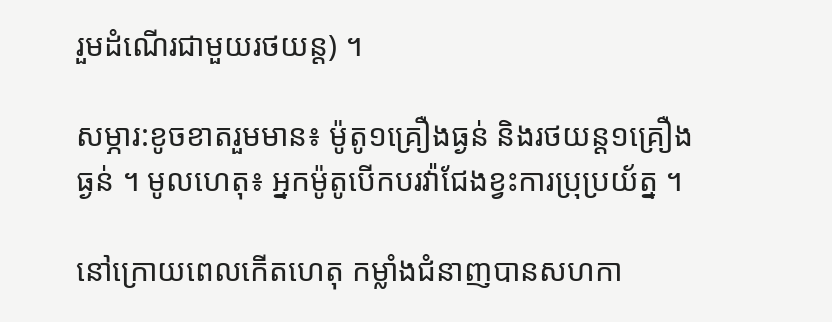រួមដំណើរជាមួយរថយន្ត) ។

សម្ភារ:ខូចខាតរួមមាន៖ ម៉ូតូ១គ្រឿងធ្ងន់ និងរថយន្ត១គ្រឿងធ្ងន់ ។ មូលហេតុ៖ អ្នកម៉ូតូបើកបរវ៉ាជែងខ្វះការប្រុប្រយ័ត្ន ។

នៅក្រោយពេលកើតហេតុ កម្លាំងជំនាញបានសហកា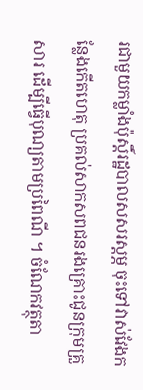រជាមួយកម្លាំងប៉ុស្តិ៍រដ្ឋបាលសសរស្តម្ភ ចុះទៅវាស់វែងកន្លែងកើតហេតុ ប្រគល់សាកសពជនរងគ្រោះជូនក្រុមគ្រួសារ ដើម្បីធ្វើបុណ្យតាមប្រពៃណី ។ ចំណែកវត្ថុតា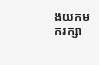ងយកមករក្សា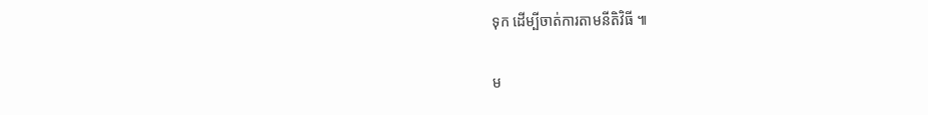ទុក ដើម្បីចាត់ការតាមនីតិវិធី ៕

ម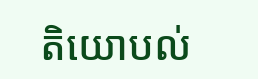តិយោបល់